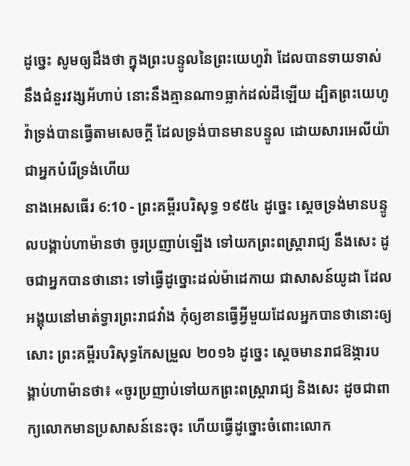ដូច្នេះ សូមឲ្យដឹងថា ក្នុងព្រះបន្ទូលនៃព្រះយេហូវ៉ា ដែលបានទាយទាស់នឹងជំនួរវង្សអ័ហាប់ នោះនឹងគ្មានណា១ធ្លាក់ដល់ដីឡើយ ដ្បិតព្រះយេហូវ៉ាទ្រង់បានធ្វើតាមសេចក្ដី ដែលទ្រង់បានមានបន្ទូល ដោយសារអេលីយ៉ា ជាអ្នកបំរើទ្រង់ហើយ
នាងអេសធើរ 6:10 - ព្រះគម្ពីរបរិសុទ្ធ ១៩៥៤ ដូច្នេះ ស្តេចទ្រង់មានបន្ទូលបង្គាប់ហាម៉ានថា ចូរប្រញាប់ឡើង ទៅយកព្រះពស្ត្រារាជ្យ នឹងសេះ ដូចជាអ្នកបានថានោះ ទៅធ្វើដូច្នោះដល់ម៉ាដេកាយ ជាសាសន៍យូដា ដែលអង្គុយនៅមាត់ទ្វារព្រះរាជវាំង កុំឲ្យខានធ្វើអ្វីមួយដែលអ្នកបានថានោះឲ្យសោះ ព្រះគម្ពីរបរិសុទ្ធកែសម្រួល ២០១៦ ដូច្នេះ ស្ដេចមានរាជឱង្ការបង្គាប់ហាម៉ានថា៖ «ចូរប្រញាប់ទៅយកព្រះពស្ត្រារាជ្យ និងសេះ ដូចជាពាក្យលោកមានប្រសាសន៍នេះចុះ ហើយធ្វើដូច្នោះចំពោះលោក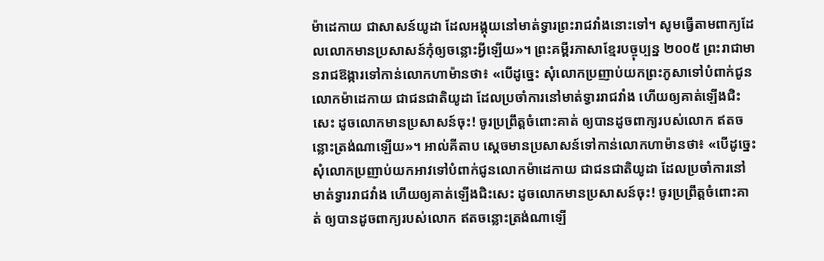ម៉ាដេកាយ ជាសាសន៍យូដា ដែលអង្គុយនៅមាត់ទ្វារព្រះរាជវាំងនោះទៅ។ សូមធ្វើតាមពាក្យដែលលោកមានប្រសាសន៍កុំឲ្យចន្លោះអ្វីឡើយ»។ ព្រះគម្ពីរភាសាខ្មែរបច្ចុប្បន្ន ២០០៥ ព្រះរាជាមានរាជឱង្ការទៅកាន់លោកហាម៉ានថា៖ «បើដូច្នេះ សុំលោកប្រញាប់យកព្រះភូសាទៅបំពាក់ជូនលោកម៉ាដេកាយ ជាជនជាតិយូដា ដែលប្រចាំការនៅមាត់ទ្វាររាជវាំង ហើយឲ្យគាត់ឡើងជិះសេះ ដូចលោកមានប្រសាសន៍ចុះ! ចូរប្រព្រឹត្តចំពោះគាត់ ឲ្យបានដូចពាក្យរបស់លោក ឥតចន្លោះត្រង់ណាឡើយ»។ អាល់គីតាប ស្តេចមានប្រសាសន៍ទៅកាន់លោកហាម៉ានថា៖ «បើដូច្នេះ សុំលោកប្រញាប់យកអាវទៅបំពាក់ជូនលោកម៉ាដេកាយ ជាជនជាតិយូដា ដែលប្រចាំការនៅមាត់ទ្វាររាជវាំង ហើយឲ្យគាត់ឡើងជិះសេះ ដូចលោកមានប្រសាសន៍ចុះ! ចូរប្រព្រឹត្តចំពោះគាត់ ឲ្យបានដូចពាក្យរបស់លោក ឥតចន្លោះត្រង់ណាឡើ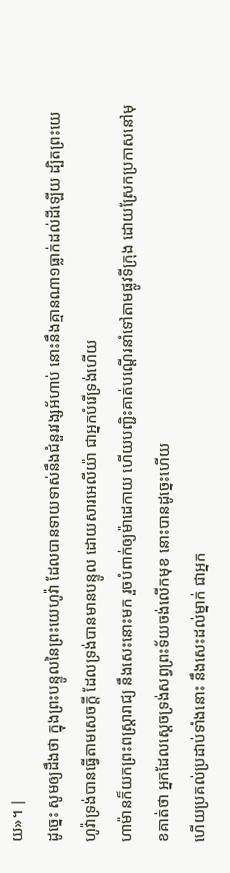យ»។ |
ដូច្នេះ សូមឲ្យដឹងថា ក្នុងព្រះបន្ទូលនៃព្រះយេហូវ៉ា ដែលបានទាយទាស់នឹងជំនួរវង្សអ័ហាប់ នោះនឹងគ្មានណា១ធ្លាក់ដល់ដីឡើយ ដ្បិតព្រះយេហូវ៉ាទ្រង់បានធ្វើតាមសេចក្ដី ដែលទ្រង់បានមានបន្ទូល ដោយសារអេលីយ៉ា ជាអ្នកបំរើទ្រង់ហើយ
ហាម៉ានក៏យកព្រះពស្ត្រារាជ្យ នឹងសេះនោះមក រួចបំពាក់ឲ្យម៉ាដេកាយ ហើយបញ្ជិះគាត់បណ្តើរនាំទៅតាមផ្លូវទីក្រុង ដោយស្រែកប្រកាសនៅមុខគាត់ថា អ្នកដែលស្តេចទ្រង់សព្វព្រះទ័យចង់លើកមុខ នោះបានដូច្នេះហើយ
ហើយប្រគល់ប្រដាប់ទាំងនោះ នឹងសេះដល់ម្នាក់ ជាអ្នក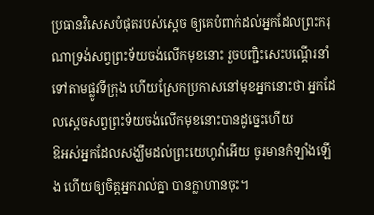ប្រធានវិសេសបំផុតរបស់ស្តេច ឲ្យគេបំពាក់ដល់អ្នកដែលព្រះករុណាទ្រង់សព្វព្រះទ័យចង់លើកមុខនោះ រួចបញ្ជិះសេះបណ្តើរនាំទៅតាមផ្លូវទីក្រុង ហើយស្រែកប្រកាសនៅមុខអ្នកនោះថា អ្នកដែលស្តេចសព្វព្រះទ័យចង់លើកមុខនោះបានដូច្នេះហើយ
ឱអស់អ្នកដែលសង្ឃឹមដល់ព្រះយេហូវ៉ាអើយ ចូរមានកំឡាំងឡើង ហើយឲ្យចិត្តអ្នករាល់គ្នា បានក្លាហានចុះ។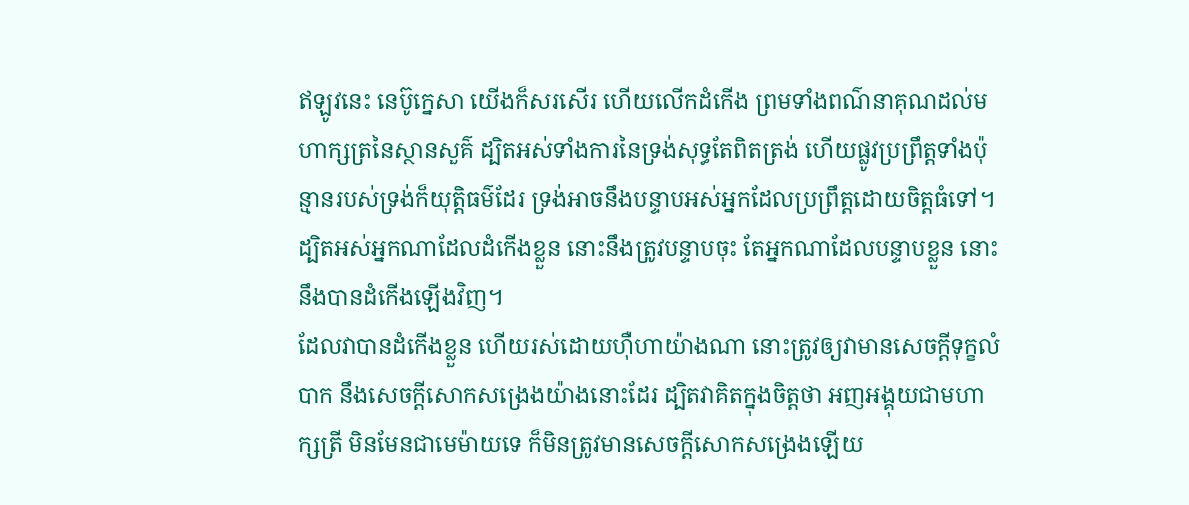ឥឡូវនេះ នេប៊ូក្នេសា យើងក៏សរសើរ ហើយលើកដំកើង ព្រមទាំងពណ៌នាគុណដល់មហាក្សត្រនៃស្ថានសួគ៌ ដ្បិតអស់ទាំងការនៃទ្រង់សុទ្ធតែពិតត្រង់ ហើយផ្លូវប្រព្រឹត្តទាំងប៉ុន្មានរបស់ទ្រង់ក៏យុត្តិធម៌ដែរ ទ្រង់អាចនឹងបន្ទាបអស់អ្នកដែលប្រព្រឹត្តដោយចិត្តធំទៅ។
ដ្បិតអស់អ្នកណាដែលដំកើងខ្លួន នោះនឹងត្រូវបន្ទាបចុះ តែអ្នកណាដែលបន្ទាបខ្លួន នោះនឹងបានដំកើងឡើងវិញ។
ដែលវាបានដំកើងខ្លួន ហើយរស់ដោយហ៊ឺហាយ៉ាងណា នោះត្រូវឲ្យវាមានសេចក្ដីទុក្ខលំបាក នឹងសេចក្ដីសោកសង្រេងយ៉ាងនោះដែរ ដ្បិតវាគិតក្នុងចិត្តថា អញអង្គុយជាមហាក្សត្រី មិនមែនជាមេម៉ាយទេ ក៏មិនត្រូវមានសេចក្ដីសោកសង្រេងឡើយ